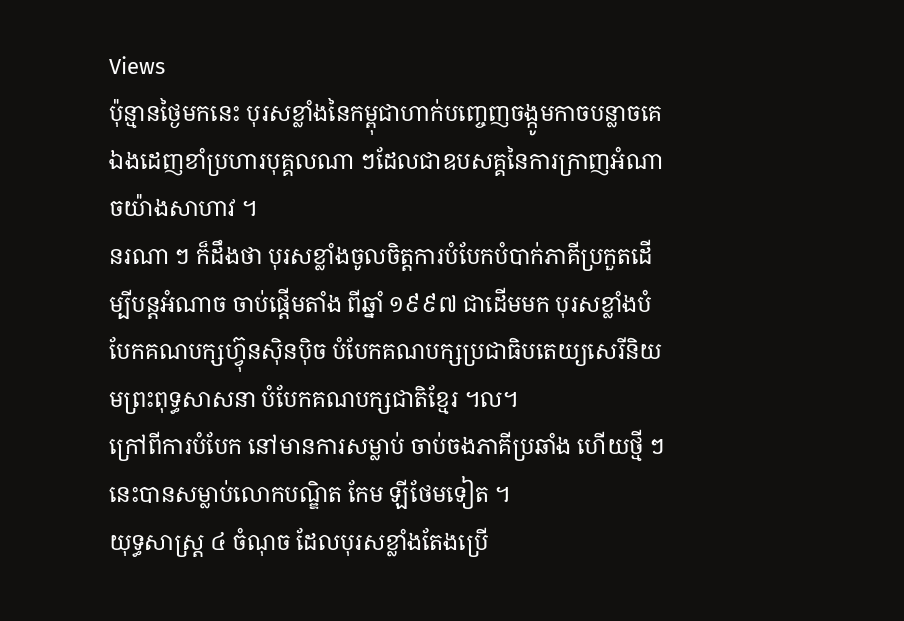Views
ប៉ុន្មានថ្ងៃមកនេះ បុរសខ្លាំងនៃកម្ពុជាហាក់បញ្ចេញចង្កូមកាចបន្លាចគេឯងដេញខាំប្រហារបុគ្គលណា ៗដែលជាឧបសគ្គនៃការក្រាញអំណាចយ៉ាងសាហាវ ។
នរណា ៗ ក៏ដឹងថា បុរសខ្លាំងចូលចិត្តការបំបែកបំបាក់ភាគីប្រកួតដើម្បីបន្តអំណាច ចាប់ផ្តើមតាំង ពីឆ្នាំ ១៩៩៧ ជាដើមមក បុរសខ្លាំងបំបែកគណបក្សហ្វ៊ុនស៊ិនប៉ិច បំបែកគណបក្សប្រជាធិបតេយ្យសេរីនិយមព្រះពុទ្ធសាសនា បំបែកគណបក្សជាតិខ្មែរ ។ល។
ក្រៅពីការបំបែក នៅមានការសម្លាប់ ចាប់ចងភាគីប្រឆាំង ហើយថ្មី ៗ នេះបានសម្លាប់លោកបណ្ឌិត កែម ឡីថែមទៀត ។
យុទ្ធសាស្ត្រ ៤ ចំណុច ដែលបុរសខ្លាំងតែងប្រើ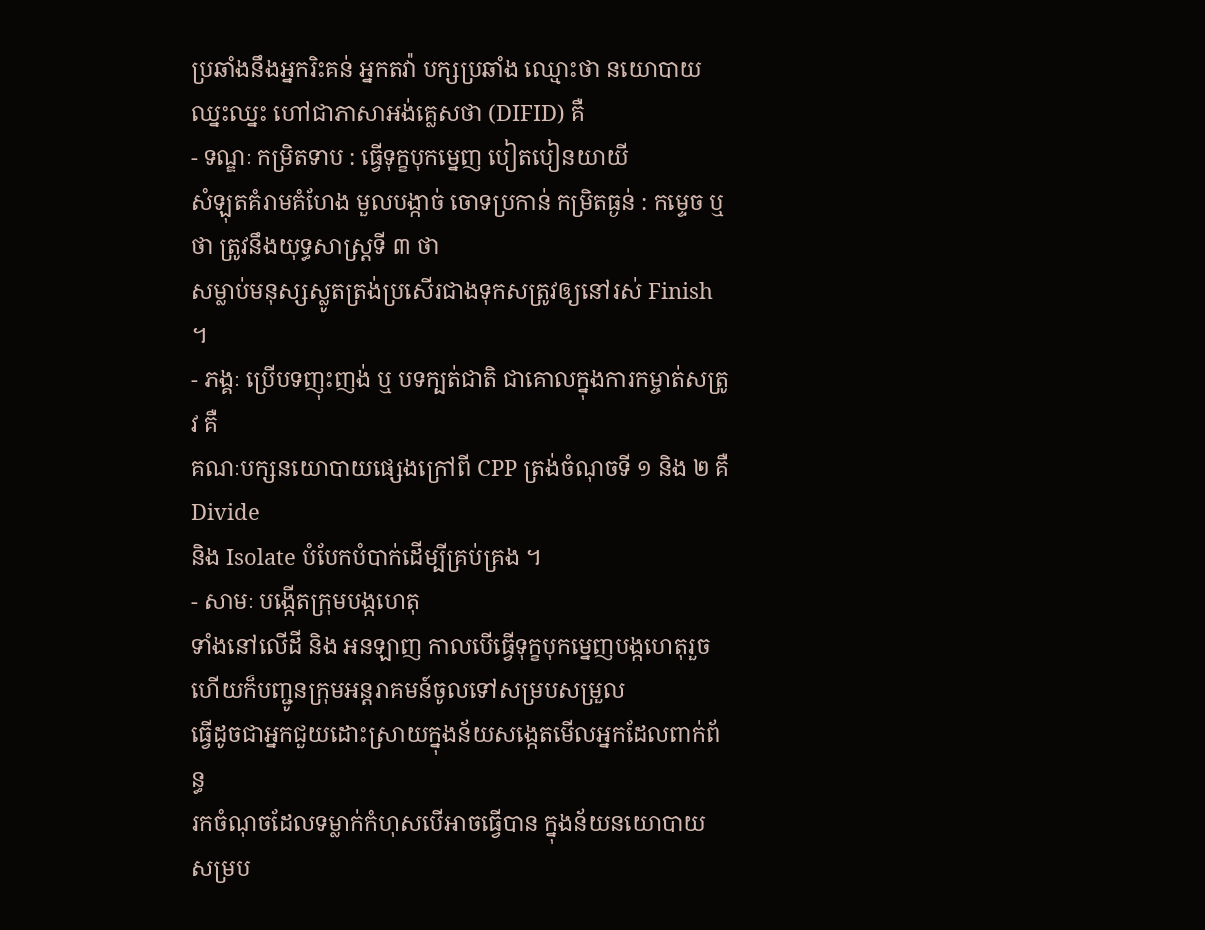ប្រឆាំងនឹងអ្នករិះគន់ អ្នកតវ៉ា បក្សប្រឆាំង ឈ្មោះថា នយោបាយឈ្នះឈ្នះ ហៅជាភាសាអង់គ្លេសថា (DIFID) គឺ
- ទណ្ឌៈ កម្រិតទាប : ធ្វើទុក្ខបុកម្នេញ បៀតបៀនយាយី
សំឡុតគំរាមគំហែង មួលបង្កាច់ ចោទប្រកាន់ កម្រិតធ្ងន់ : កម្ទេច ឬថា ត្រូវនឹងយុទ្ធសាស្រ្តទី ៣ ថា
សម្លាប់មនុស្សស្លូតត្រង់ប្រសើរជាងទុកសត្រូវឲ្យនៅរស់ Finish ។
- ភង្គៈ ប្រើបទញុះញង់ ឬ បទក្បត់ជាតិ ជាគោលក្នុងការកម្ចាត់សត្រូវ គឺ
គណៈបក្សនយោបាយផ្សេងក្រៅពី CPP ត្រង់ចំណុចទី ១ និង ២ គឺ Divide
និង Isolate បំបែកបំបាក់ដើម្បីគ្រប់គ្រង ។
- សាមៈ បង្កើតក្រុមបង្កហេតុ
ទាំងនៅលើដី និង អនឡាញ កាលបើធ្វើទុក្ខបុកម្នេញបង្កហេតុរួចហើយក៏បញ្ជូនក្រុមអន្តរាគមន៍ចូលទៅសម្របសម្រួល
ធ្វើដូចជាអ្នកជួយដោះស្រាយក្នុងន័យសង្កេតមើលអ្នកដែលពាក់ព័ន្ធ
រកចំណុចដែលទម្លាក់កំហុសបើអាចធ្វើបាន ក្នុងន័យនយោបាយ សម្រប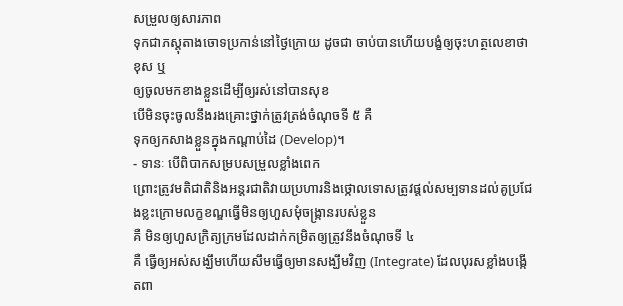សម្រួលឲ្យសារភាព
ទុកជាភស្តុតាងចោទប្រកាន់នៅថ្ងៃក្រោយ ដូចជា ចាប់បានហើយបង្ខំឲ្យចុះហត្ថលេខាថា ខុស ឬ
ឲ្យចូលមកខាងខ្លួនដើម្បីឲ្យរស់នៅបានសុខ
បើមិនចុះចូលនឹងរងគ្រោះថ្នាក់ត្រូវត្រង់ចំណុចទី ៥ គឺ
ទុកឲ្យកសាងខ្លួនក្នុងកណ្តាប់ដៃ (Develop)។
- ទានៈ បើពិបាកសម្របសម្រួលខ្លាំងពេក
ព្រោះត្រូវមតិជាតិនិងអន្តរជាតិវាយប្រហារនិងថ្កោលទោសត្រូវផ្តល់សម្បទានដល់គូប្រជែងខ្លះក្រោមលក្ខខណ្ឌធ្វើមិនឲ្យហួសមុំចង្រ្កានរបស់ខ្លួន
គឺ មិនឲ្យហួសក្រិត្យក្រមដែលដាក់កម្រិតឲ្យត្រូវនឹងចំណុចទី ៤
គឺ ធ្វើឲ្យអស់សង្ឃឹមហើយសឹមធ្វើឲ្យមានសង្ឃឹមវិញ (Integrate) ដែលបុរសខ្លាំងបង្កើតពា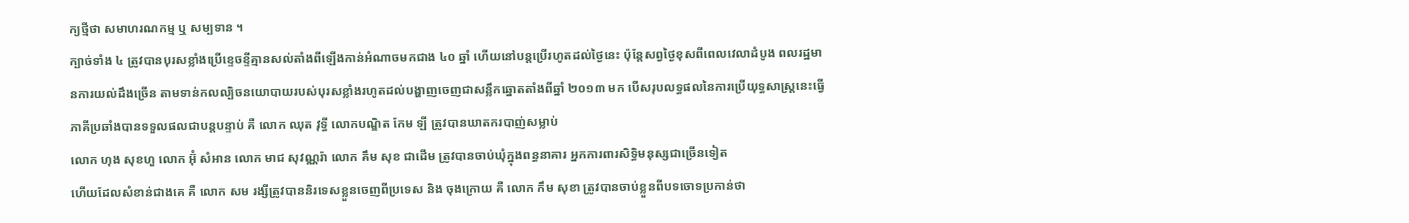ក្យថ្មីថា សមាហរណកម្ម ឬ សម្បទាន ។
ក្បាច់ទាំង ៤ ត្រូវបានបុរសខ្លាំងប្រើខ្ទេចខ្ទីគ្មានសល់តាំងពីឡើងកាន់អំណាចមកជាង ៤០ ឆ្នាំ ហើយនៅបន្តប្រើរហូតដល់ថ្ងៃនេះ ប៉ុន្តែសព្វថ្ងៃខុសពីពេលវេលាដំបូង ពលរដ្ឋមានការយល់ដឹងច្រើន តាមទាន់កលល្បិចនយោបាយរបស់បុរសខ្លាំងរហូតដល់បង្ហាញចេញជាសន្លឹកឆ្នោតតាំងពីឆ្នាំ ២០១៣ មក បើសរុបលទ្ធផលនៃការប្រើយុទ្ធសាស្រ្តនេះធ្វើភាគីប្រឆាំងបានទទួលផលជាបន្តបន្ទាប់ គឺ លោក ឈុត វុទ្ធី លោកបណ្ឌិត កែម ឡី ត្រូវបានឃាតករបាញ់សម្លាប់
លោក ហុង សុខហួ លោក អ៊ុំ សំអាន លោក មាជ សុវណ្ណរ៉ា លោក គឹម សុខ ជាដើម ត្រូវបានចាប់ឃុំក្នុងពន្ធនាគារ អ្នកការពារសិទ្ធិមនុស្សជាច្រើនទៀត
ហើយដែលសំខាន់ជាងគេ គឺ លោក សម រង្សីត្រូវបាននិរទេសខ្លួនចេញពីប្រទេស និង ចុងក្រោយ គឺ លោក កឹម សុខា ត្រូវបានចាប់ខ្លួនពីបទចោទប្រកាន់ថា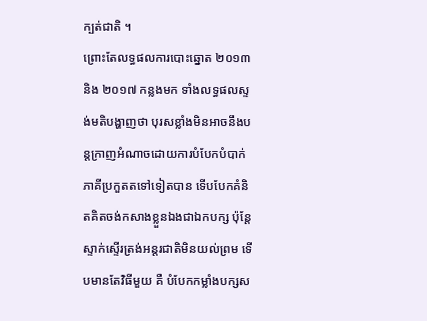ក្បត់ជាតិ ។
ព្រោះតែលទ្ធផលការបោះឆ្នោត ២០១៣ និង ២០១៧ កន្លងមក ទាំងលទ្ធផលស្ទង់មតិបង្ហាញថា បុរសខ្លាំងមិនអាចនឹងបន្តក្រាញអំណាចដោយការបំបែកបំបាក់ភាគីប្រកួតតទៅទៀតបាន ទើបបែកគំនិតគិតចង់កសាងខ្លួនឯងជាឯកបក្ស ប៉ុន្តែស្ទាក់ស្ទើរត្រង់អន្តរជាតិមិនយល់ព្រម ទើបមានតែវិធីមួយ គឺ បំបែកកម្លាំងបក្សស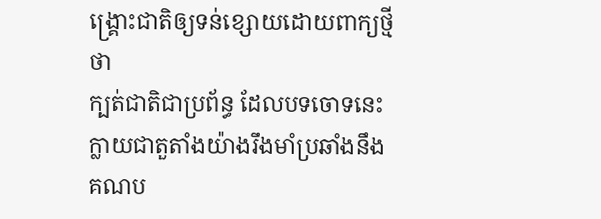ង្រ្គោះជាតិឲ្យទន់ខ្សោយដោយពាក្យថ្មីថា
ក្បត់ជាតិជាប្រព័ន្ធ ដែលបទចោទនេះក្លាយជាតួតាំងយ៉ាងរឹងមាំប្រឆាំងនឹងគណប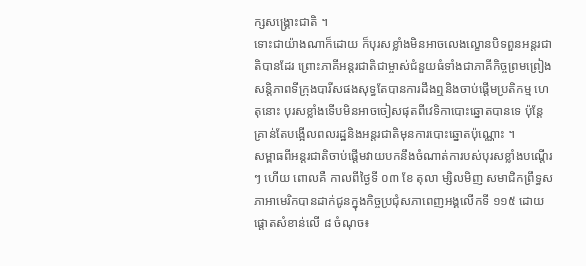ក្សសង្រ្គោះជាតិ ។
ទោះជាយ៉ាងណាក៏ដោយ ក៏បុរសខ្លាំងមិនអាចលេងល្ខោនបិទពួនអន្តរជាតិបានដែរ ព្រោះភាគីអន្តរជាតិជាម្ចាស់ជំនួយធំទាំងជាភាគីកិច្ចព្រមព្រៀងសន្តិភាពទីក្រុងបារីសផងសុទ្ធតែបានការដឹងឮនិងចាប់ផ្តើមប្រតិកម្ម ហេតុនោះ បុរសខ្លាំងទើបមិនអាចចៀសផុតពីវេទិកាបោះឆ្នោតបានទេ ប៉ុន្តែគ្រាន់តែបង្អើលពលរដ្ឋនិងអន្តរជាតិមុនការបោះឆ្នោតប៉ុណ្ណោះ ។
សម្ពាធពីអន្តរជាតិចាប់ផ្តើមវាយបកនឹងចំណាត់ការបស់បុរសខ្លាំងបណ្តើរ ៗ ហើយ ពោលគឺ កាលពីថ្ងៃទី ០៣ ខែ តុលា ម្សិលមិញ សមាជិកព្រឹទ្ធសភាអាមេរិកបានដាក់ជូនក្នុងកិច្ចប្រជុំសភាពេញអង្គលើកទី ១១៥ ដោយផ្ដោតសំខាន់លើ ៨ ចំណុច៖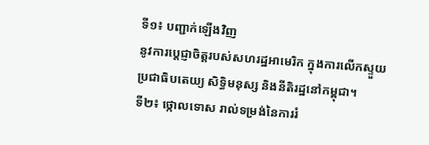ទី១៖ បញ្ជាក់ឡើងវិញ
នូវការប្ដេជ្ញាចិត្តរបស់សហរដ្ឋអាមេរិក ក្នុងការលើកស្ទួយ
ប្រជាធិបតេយ្យ សិទ្ធិមនុស្ស និងនីតិរដ្ឋនៅកម្ពុជា។
ទី២៖ ថ្កោលទោស រាល់ទម្រង់នៃការរំ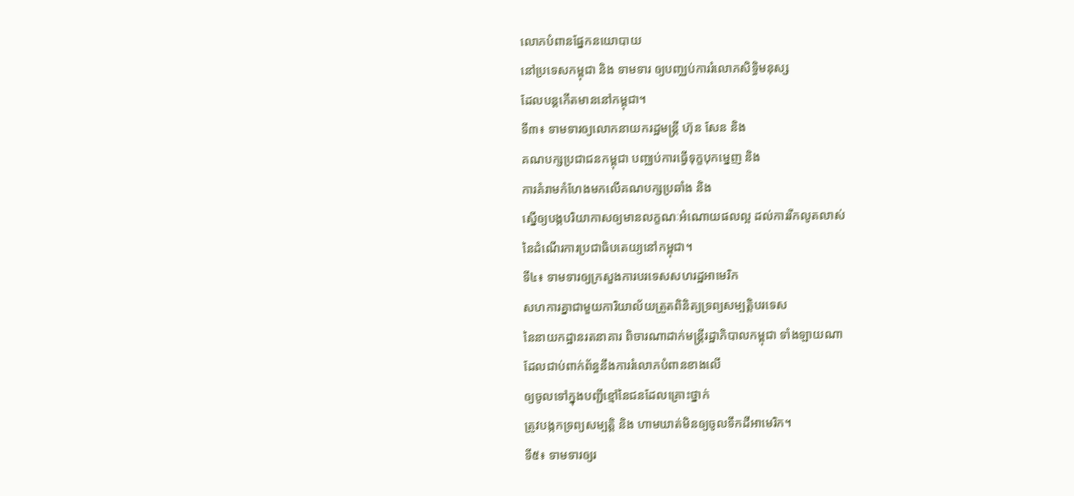លោភបំពានផ្នែកនយោបាយ
នៅប្រទេសកម្ពុជា និង ទាមទារ ឲ្យបញ្ឈប់ការរំលោភសិទ្ធិមនុស្ស
ដែលបន្តកើតមាននៅកម្ពុជា។
ទី៣៖ ទាមទារឲ្យលោកនាយករដ្ឋមន្ត្រី ហ៊ុន សែន និង
គណបក្សប្រជាជនកម្ពុជា បញ្ឈប់ការធ្វើទុក្ខបុកម្នេញ និង
ការគំរាមកំហែងមកលើគណបក្សប្រឆាំង និង
ស្នើឲ្យបង្កបរិយាកាសឲ្យមានលក្ខណៈអំណោយផលល្អ ដល់ការរីកលូតលាស់
នៃដំណើរការប្រជាធិបតេយ្យនៅកម្ពុជា។
ទី៤៖ ទាមទារឲ្យក្រសួងការបរទេសសហរដ្ឋអាមេរិក
សហការគ្នាជាមួយការិយាល័យត្រួតពិនិត្យទ្រព្យសម្បត្តិបរទេស
នៃនាយកដ្ឋានរតនាគារ ពិចារណាដាក់មន្ត្រីរដ្ឋាភិបាលកម្ពុជា ទាំងឡាយណា
ដែលជាប់ពាក់ព័ន្ធនឹងការរំលោភបំពានខាងលើ
ឲ្យចូលទៅក្នុងបញ្ជីខ្មៅនៃជនដែលគ្រោះថ្នាក់
ត្រូវបង្កកទ្រព្យសម្បត្តិ និង ហាមឃាត់មិនឲ្យចូលទឹកដីអាមេរិក។
ទី៥៖ ទាមទារឲ្យរ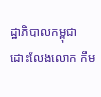ដ្ឋាភិបាលកម្ពុជា ដោះលែងលោក កឹម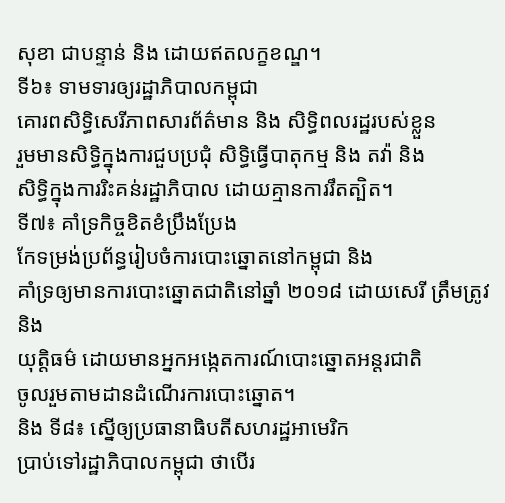សុខា ជាបន្ទាន់ និង ដោយឥតលក្ខខណ្ឌ។
ទី៦៖ ទាមទារឲ្យរដ្ឋាភិបាលកម្ពុជា
គោរពសិទ្ធិសេរីភាពសារព័ត៌មាន និង សិទ្ធិពលរដ្ឋរបស់ខ្លួន
រួមមានសិទ្ធិក្នុងការជួបប្រជុំ សិទ្ធិធ្វើបាតុកម្ម និង តវ៉ា និង
សិទ្ធិក្នុងការរិះគន់រដ្ឋាភិបាល ដោយគ្មានការរឹតត្បិត។
ទី៧៖ គាំទ្រកិច្ចខិតខំប្រឹងប្រែង
កែទម្រង់ប្រព័ន្ធរៀបចំការបោះឆ្នោតនៅកម្ពុជា និង
គាំទ្រឲ្យមានការបោះឆ្នោតជាតិនៅឆ្នាំ ២០១៨ ដោយសេរី ត្រឹមត្រូវ និង
យុត្តិធម៌ ដោយមានអ្នកអង្កេតការណ៍បោះឆ្នោតអន្តរជាតិ
ចូលរួមតាមដានដំណើរការបោះឆ្នោត។
និង ទី៨៖ ស្នើឲ្យប្រធានាធិបតីសហរដ្ឋអាមេរិក
ប្រាប់ទៅរដ្ឋាភិបាលកម្ពុជា ថាបើរ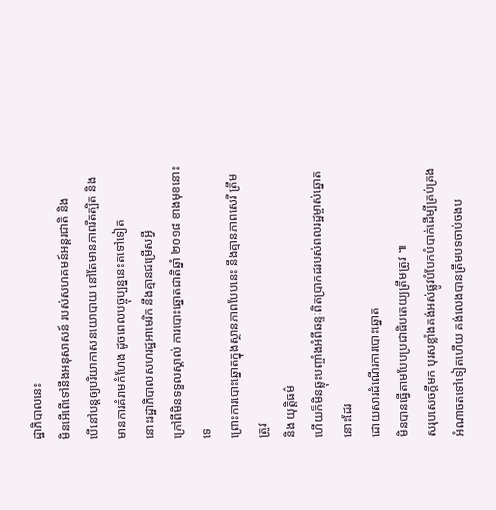ដ្ឋាភិបាលនេះ
មិនអើពើទៅនឹងអនុសាសន៍ របស់សហគមន៍អន្តរជាតិ និង
បើនៅបន្តឲ្យបរិយាកាសនយោបាយ នៅតែមានភាពរឹតត្បិត និង
មានការគំរាមកំហែង ដូចពេលបច្ចុប្បន្ននេះតទៅទៀត
នោះរដ្ឋាភិបាលសហរដ្ឋអាមេរិក នឹងគ្មានជម្រើសអ្វី
ក្រៅពីមិនទទួលស្គាល់ ការបោះឆ្នោតជាតិឆ្នាំ ២០១៨ ខាងមុខនោះទេ
ព្រោះការបោះឆ្នោតក្នុងស្ថានភាពបែបនេះ នឹងគ្មានភាពសេរី ត្រឹមត្រូវ
និង យុត្តិធម៌
ហើយក៏មិនឆ្លុះបញ្ចាំងអំពីឆន្ទៈពិតប្រាកដរបស់ពលរដ្ឋម្ចាស់ឆ្នោតនោះដែរ
ដោយសារដំណើរការបោះឆ្នោត
មិនបានធ្វើតាមបែបប្រជាធិបតេយ្យត្រឹមត្រូវ ៕
សរុបសេចក្តីមក បុរសខ្លាំងគង់អស់ផ្លូវបំបែកបំបាក់ដើម្បីគ្រប់គ្រងអំណាចតទៅទៀតហើយ គង់លេងបានត្រឹមបទចាប់ចងប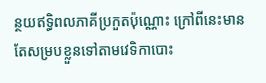ន្ថយឥទ្ធិពលភាគីប្រកួតប៉ុណ្ណោះ ក្រៅពីនេះមានតែសម្របខ្លួនទៅតាមវេទិកាបោះ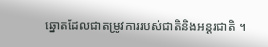ឆ្នោតដែលជាតម្រូវការរបស់ជាតិនិងអន្តរជាតិ ។